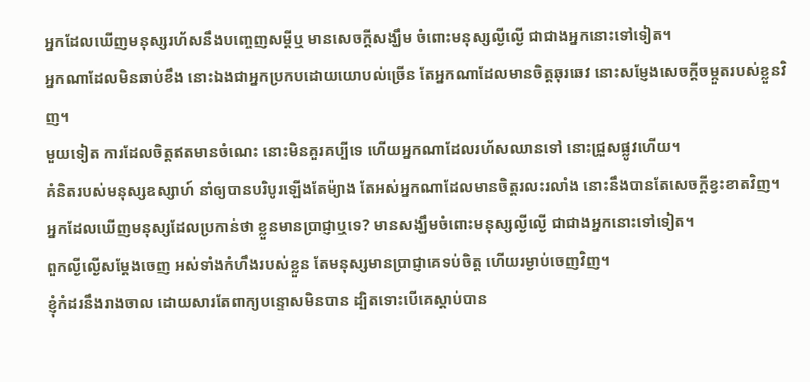អ្នកដែលឃើញមនុស្សរហ័សនឹងបញ្ចេញសម្ដីឬ មានសេចក្ដីសង្ឃឹម ចំពោះមនុស្សល្ងីល្ងើ ជាជាងអ្នកនោះទៅទៀត។
អ្នកណាដែលមិនឆាប់ខឹង នោះឯងជាអ្នកប្រកបដោយយោបល់ច្រើន តែអ្នកណាដែលមានចិត្តឆុរឆេវ នោះសម្ញែងសេចក្ដីចម្កួតរបស់ខ្លួនវិញ។
មួយទៀត ការដែលចិត្តឥតមានចំណេះ នោះមិនគួរគប្បីទេ ហើយអ្នកណាដែលរហ័សឈានទៅ នោះជ្រួសផ្លូវហើយ។
គំនិតរបស់មនុស្សឧស្សាហ៍ នាំឲ្យបានបរិបូរឡើងតែម៉្យាង តែអស់អ្នកណាដែលមានចិត្តរលះរលាំង នោះនឹងបានតែសេចក្ដីខ្វះខាតវិញ។
អ្នកដែលឃើញមនុស្សដែលប្រកាន់ថា ខ្លួនមានប្រាជ្ញាឬទេ? មានសង្ឃឹមចំពោះមនុស្សល្ងីល្ងើ ជាជាងអ្នកនោះទៅទៀត។
ពួកល្ងីល្ងើសម្ដែងចេញ អស់ទាំងកំហឹងរបស់ខ្លួន តែមនុស្សមានប្រាជ្ញាគេទប់ចិត្ត ហើយរម្ងាប់ចេញវិញ។
ខ្ញុំកំដរនឹងរាងចាល ដោយសារតែពាក្យបន្ទោសមិនបាន ដ្បិតទោះបើគេស្តាប់បាន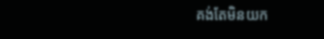គង់តែមិនយក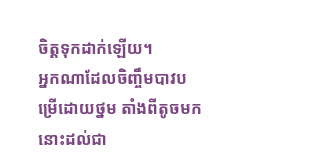ចិត្តទុកដាក់ឡើយ។
អ្នកណាដែលចិញ្ចឹមបាវបម្រើដោយថ្នម តាំងពីតូចមក នោះដល់ជា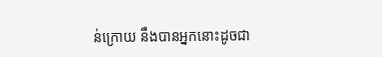ន់ក្រោយ នឹងបានអ្នកនោះដូចជា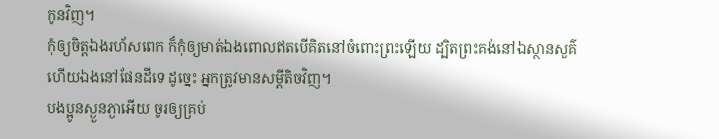កូនវិញ។
កុំឲ្យចិត្តឯងរហ័សពេក ក៏កុំឲ្យមាត់ឯងពោលឥតបើគិតនៅចំពោះព្រះឡើយ ដ្បិតព្រះគង់នៅឯស្ថានសួគ៌ ហើយឯងនៅផែនដីទេ ដូច្នេះ អ្នកត្រូវមានសម្ដីតិចវិញ។
បងប្អូនស្ងួនភ្ងាអើយ ចូរឲ្យគ្រប់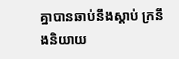គ្នាបានឆាប់នឹងស្តាប់ ក្រនឹងនិយាយ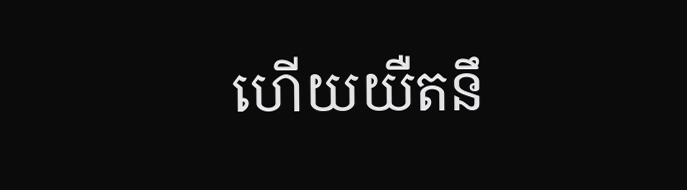ហើយយឺតនឹ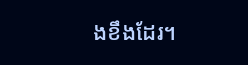ងខឹងដែរ។